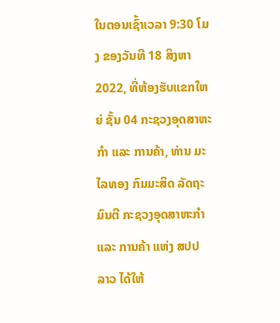ໃນຕອນເຊົ້າເວລາ 9:30 ໂມງ ຂອງວັນທີ 18 ສິງຫາ 2022, ທີ່ຫ້ອງຮັບແຂກໃຫຍ່ ຊັ້ນ 04 ກະຊວງອຸດສາຫະກໍາ ແລະ ການຄ້າ, ທ່ານ ມະໄລທອງ ກົມມະສິດ ລັດຖະມົນຕີ ກະຊວງອຸດສາຫະກໍາ ແລະ ການຄ້າ ແຫ່ງ ສປປ ລາວ ໄດ້ໃຫ້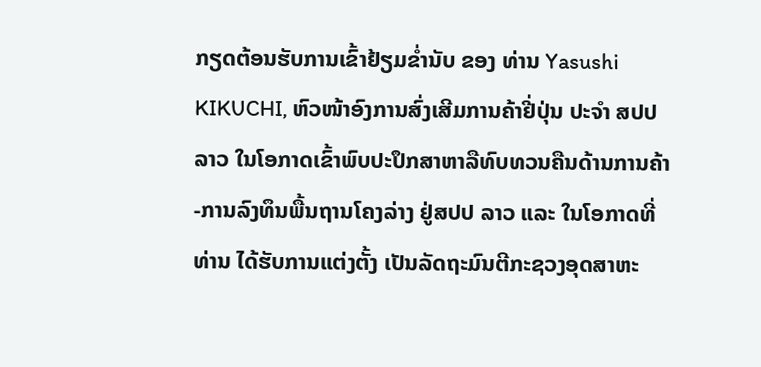ກຽດຕ້ອນຮັບການເຂົ້າຢ້ຽມຂໍ່ານັບ ຂອງ ທ່ານ Yasushi KIKUCHI, ຫົວໜ້າອົງການສົ່ງເສີມການຄ້າຢີ່ປຸ່ນ ປະຈໍາ ສປປ ລາວ ໃນໂອກາດເຂົ້າພົບປະປຶກສາຫາລືທົບທວນຄືນດ້ານການຄ້າ-ການລົງທຶນພື້ນຖານໂຄງລ່າງ ຢູ່ສປປ ລາວ ແລະ ໃນໂອກາດທີ່ ທ່ານ ໄດ້ຮັບການແຕ່ງຕັ້ງ ເປັນລັດຖະມົນຕີກະຊວງອຸດສາຫະ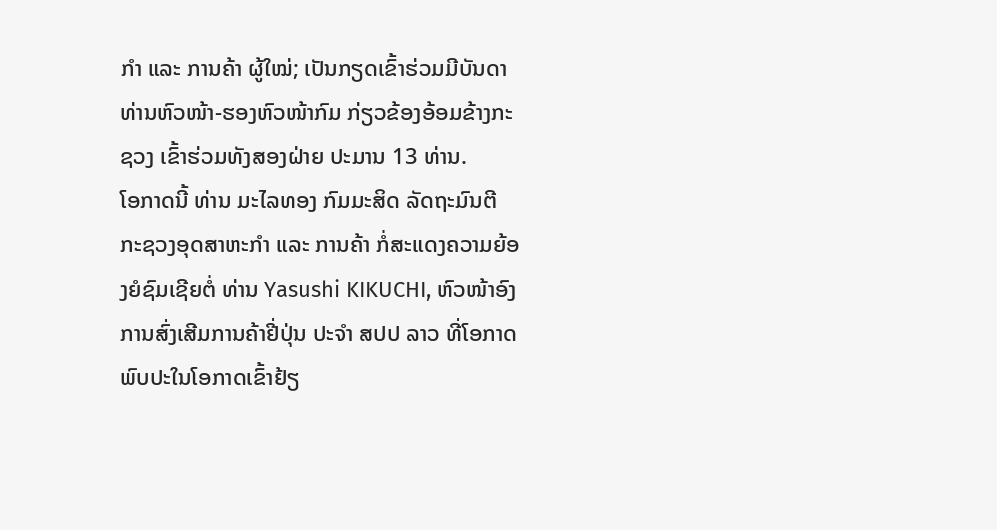ກໍາ ແລະ ການຄ້າ ຜູ້ໃໝ່; ເປັນກຽດເຂົ້າຮ່ວມມີບັນດາ ທ່ານຫົວໜ້າ-ຮອງຫົວໜ້າກົມ ກ່ຽວຂ້ອງອ້ອມຂ້າງກະຊວງ ເຂົ້າຮ່ວມທັງສອງຝ່າຍ ປະມານ 13 ທ່ານ.
ໂອກາດນີ້ ທ່ານ ມະໄລທອງ ກົມມະສິດ ລັດຖະມົນຕີ ກະຊວງອຸດສາຫະກໍາ ແລະ ການຄ້າ ກໍ່ສະແດງຄວາມຍ້ອງຍໍຊົມເຊີຍຕໍ່ ທ່ານ Yasushi KIKUCHI, ຫົວໜ້າອົງການສົ່ງເສີມການຄ້າຢີ່ປຸ່ນ ປະຈໍາ ສປປ ລາວ ທີ່ໂອກາດພົບປະໃນໂອກາດເຂົ້າຢ້ຽ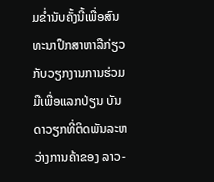ມຂໍ່ານັບຄັ້ງນີ້ເພື່ອສົນທະນາປຶກສາຫາລືກ່ຽວກັບວຽກງານການຮ່ວມມືເພື່ອແລກປ່ຽນ ບັນດາວຽກທີ່ຕິດພັນລະຫວ່າງການຄ້າຂອງ ລາວ-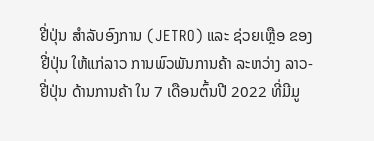ຢີ່ປຸ່ນ ສໍາລັບອົງການ (JETRO) ແລະ ຊ່ວຍເຫຼືອ ຂອງຢີ່ປຸ່ນ ໃຫ້ແກ່ລາວ ການພົວພັນການຄ້າ ລະຫວ່າງ ລາວ-ຢີ່ປຸ່ນ ດ້ານການຄ້າ ໃນ 7 ເດືອນຕົ້ນປີ 2022 ທີ່ມີມູ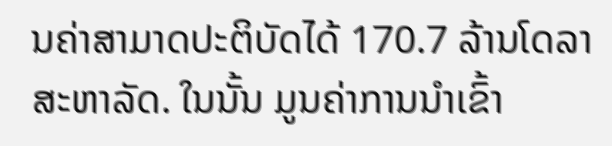ນຄ່າສາມາດປະຕິບັດໄດ້ 170.7 ລ້ານໂດລາສະຫາລັດ. ໃນນັ້ນ ມູນຄ່າການນໍາເຂົ້າ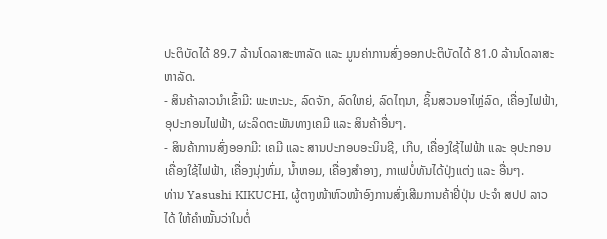ປະຕິບັດໄດ້ 89.7 ລ້ານໂດລາສະຫາລັດ ແລະ ມູນຄ່າການສົ່ງອອກປະຕິບັດໄດ້ 81.0 ລ້ານໂດລາສະຫາລັດ.
- ສິນຄ້າລາວນໍາເຂົ້າມີ: ພະຫະນະ, ລົດຈັກ, ລົດໃຫຍ່, ລົດໄຖນາ, ຊິ້ນສວນອາໄຫຼ່ລົດ, ເຄື່ອງໄຟຟ້າ, ອຸປະກອນໄຟຟ້າ, ຜະລິດຕະພັນທາງເຄມີ ແລະ ສິນຄ້າອື່ນໆ.
- ສິນຄ້າການສົ່ງອອກມີ: ເຄມີ ແລະ ສານປະກອບອະນິນຊີ, ເກີບ, ເຄື່ອງໃຊ້ໄຟຟ້າ ແລະ ອຸປະກອນເຄື່ອງໃຊ້ໄຟຟ້າ, ເຄື່ອງນຸ່ງຫົ່ມ, ນໍ້າຫອມ, ເຄື່ອງສໍາອາງ, ກາເຟບໍ່ທັນໄດ້ປຸ່ງແຕ່ງ ແລະ ອື່ນໆ.
ທ່ານ Yasushi KIKUCHI, ຜູ້ຕາງໜ້າຫົວໜ້າອົງການສົ່ງເສີມການຄ້າຢີ່ປຸ່ນ ປະຈໍາ ສປປ ລາວ ໄດ້ ໃຫ້ຄໍາໝັ້ນວ່າໃນຕໍ່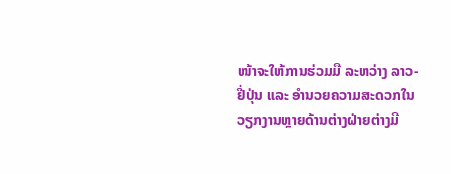ໜ້າຈະໃຫ້ການຮ່ວມມື ລະຫວ່າງ ລາວ-ຢີ່ປຸ່ນ ແລະ ອຳນວຍຄວາມສະດວກໃນວຽກງານຫຼາຍດ້ານຕ່າງຝ່າຍຕ່າງມີ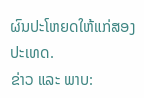ຜົນປະໂຫຍດໃຫ້ແກ່ສອງປະເທດ.
ຂ່າວ ແລະ ພາບ: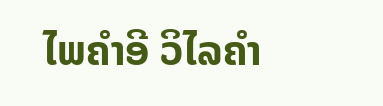ໄພຄຳອີ ວິໄລຄຳ